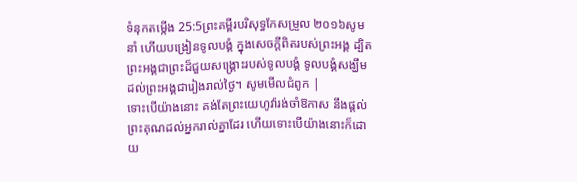ទំនុកតម្កើង 25:5ព្រះគម្ពីរបរិសុទ្ធកែសម្រួល ២០១៦សូមនាំ ហើយបង្រៀនទូលបង្គំ ក្នុងសេចក្ដីពិតរបស់ព្រះអង្គ ដ្បិតព្រះអង្គជាព្រះដ៏ជួយសង្គ្រោះរបស់ទូលបង្គំ ទូលបង្គំសង្ឃឹមដល់ព្រះអង្គជារៀងរាល់ថ្ងៃ។ សូមមើលជំពូក |
ទោះបើយ៉ាងនោះ គង់តែព្រះយេហូវ៉ារង់ចាំឱកាស នឹងផ្តល់ព្រះគុណដល់អ្នករាល់គ្នាដែរ ហើយទោះបើយ៉ាងនោះក៏ដោយ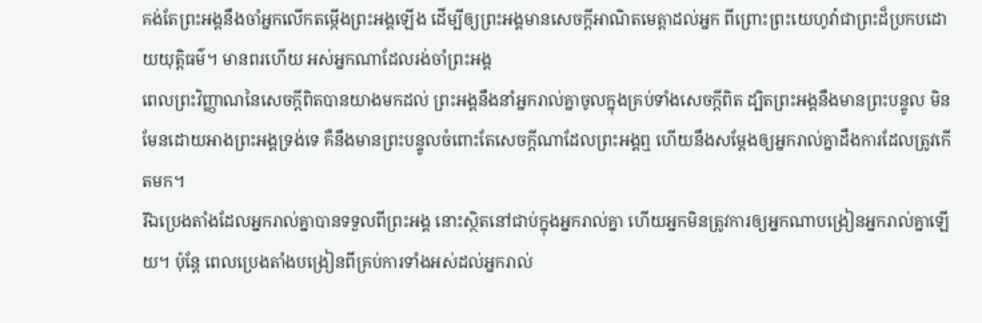គង់តែព្រះអង្គនឹងចាំអ្នកលើកតម្កើងព្រះអង្គឡើង ដើម្បីឲ្យព្រះអង្គមានសេចក្ដីអាណិតមេត្តាដល់អ្នក ពីព្រោះព្រះយេហូវ៉ាជាព្រះដ៏ប្រកបដោយយុត្តិធម៌។ មានពរហើយ អស់អ្នកណាដែលរង់ចាំព្រះអង្គ
ពេលព្រះវិញ្ញាណនៃសេចក្តីពិតបានយាងមកដល់ ព្រះអង្គនឹងនាំអ្នករាល់គ្នាចូលក្នុងគ្រប់ទាំងសេចក្តីពិត ដ្បិតព្រះអង្គនឹងមានព្រះបន្ទូល មិនមែនដោយអាងព្រះអង្គទ្រង់ទេ គឺនឹងមានព្រះបន្ទូលចំពោះតែសេចក្តីណាដែលព្រះអង្គឮ ហើយនឹងសម្តែងឲ្យអ្នករាល់គ្នាដឹងការដែលត្រូវកើតមក។
រីឯប្រេងតាំងដែលអ្នករាល់គ្នាបានទទួលពីព្រះអង្គ នោះស្ថិតនៅជាប់ក្នុងអ្នករាល់គ្នា ហើយអ្នកមិនត្រូវការឲ្យអ្នកណាបង្រៀនអ្នករាល់គ្នាឡើយ។ ប៉ុន្តែ ពេលប្រេងតាំងបង្រៀនពីគ្រប់ការទាំងអស់ដល់អ្នករាល់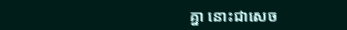គ្នា នោះជាសេច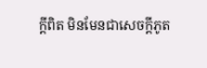ក្ដីពិត មិនមែនជាសេចក្ដីភូត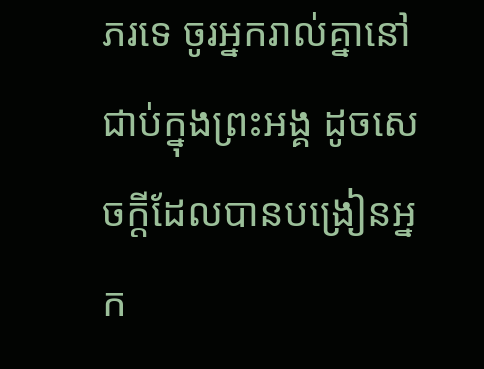ភរទេ ចូរអ្នករាល់គ្នានៅជាប់ក្នុងព្រះអង្គ ដូចសេចក្ដីដែលបានបង្រៀនអ្នក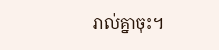រាល់គ្នាចុះ។